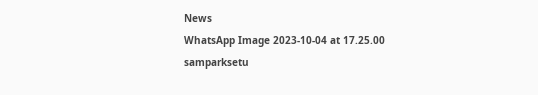News
WhatsApp Image 2023-10-04 at 17.25.00
samparksetu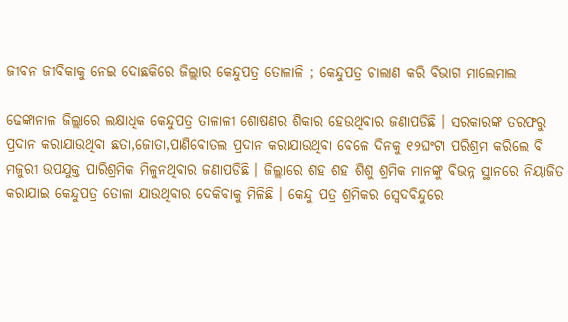ଜୀବନ ଜୀବିକାକୁ ନେଇ ଦୋଛକିରେ ଜିଲ୍ଲାର କେନ୍ଦୁପତ୍ର ତୋଳାଳି ; କେନ୍ଦୁପତ୍ର ଚାଲାଣ କରି ବିଭାଗ ମାଲେମାଲ

ଢେଙ୍କାନାଳ ଜିଲ୍ଲାରେ ଲକ୍ଷାଧିକ କେନ୍ଦୁପତ୍ର ତାଳାଳୀ ଶୋଷଣର ଶିକାର ହେଉଥିବାର ଜଣାପଡିଛି । ସରକାରଙ୍କ ତରଫରୁ ପ୍ରଦାନ କରାଯାଉଥିବା ଛତା,ଜୋତା,ପାଣିବୋତଲ ପ୍ରଦାନ କରାଯାଉଥିବା ବେଳେ ଦିନକୁ ୧୨ଘଂଟା ପରିଶ୍ରମ କରିଲେ ବି ମଜୁରୀ ଉପଯୁକ୍ତ ପାରିଶ୍ରମିକ ମିଳୁନଥିବାର ଜଣାପଡିଛି । ଜିଲ୍ଲାରେ ଶହ ଶହ ଶିଶୁ ଶ୍ରମିକ ମାନଙ୍କୁ ବିଭନ୍ନ ସ୍ଥାନରେ ନିୟାଜିତ କରାଯାଇ କେନ୍ଦୁପତ୍ର ତୋଳା ଯାଉଥିବାର ଦେକିବାକୁ ମିଳିଛି । କେନ୍ଦୁ ପତ୍ର ଶ୍ରମିକର ସ୍ୱେଦବିନ୍ଦୁରେ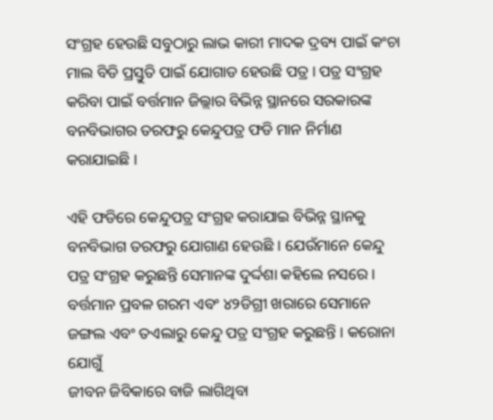ସଂଗ୍ରହ ହେଉଛି ସବୁଠାରୁ ଲାଭ କାରୀ ମାଦକ ଦ୍ରବ୍ୟ ପାଇଁ କଂଚା ମାଲ ବିଡି ପ୍ରସ୍ତୁତି ପାଇଁ ଯୋଗାଡ ହେଉଛି ପତ୍ର । ପତ୍ର ସଂଗ୍ରହ କରିବା ପାଇଁ ବର୍ତ୍ତମାନ ଜିଲ୍ଲାର ବିଭିନ୍ନ ସ୍ଥାନରେ ସରକାରଙ୍କ ବନବିଭାଗର ତରଫରୁ କେନ୍ଦୁପତ୍ର ଫଡି ମାନ ନିର୍ମାଣ କରାଯାଇଛି ।

ଏହି ଫଡିରେ କେନ୍ଦୁପତ୍ର ସଂଗ୍ରହ କରାଯାଇ ବିଭିନ୍ନ ସ୍ଥାନକୁ ବନବିଭାଗ ତରଫରୁ ଯୋଗାଣ ହେଉଛି । ଯେଉଁମାନେ କେନ୍ଦୁ ପତ୍ର ସଂଗ୍ରହ କରୁଛନ୍ତି ସେମାନଙ୍କ ଦୁର୍ଦ୍ଦଶା କହିଲେ ନସରେ । ବର୍ତ୍ତମାନ ପ୍ରବଳ ଗରମ ଏବଂ ୪୨ଡିଗ୍ରୀ ଖରାରେ ସେମାନେ ଜଙ୍ଗଲ ଏବଂ ତଏଲାରୁ କେନ୍ଦୁ ପତ୍ର ସଂଗ୍ରହ କରୁଛନ୍ତି । କରୋନା ଯୋଗୁଁ
ଜୀବନ ଜିବିକାରେ ବାଜି ଲାଗିଥିବା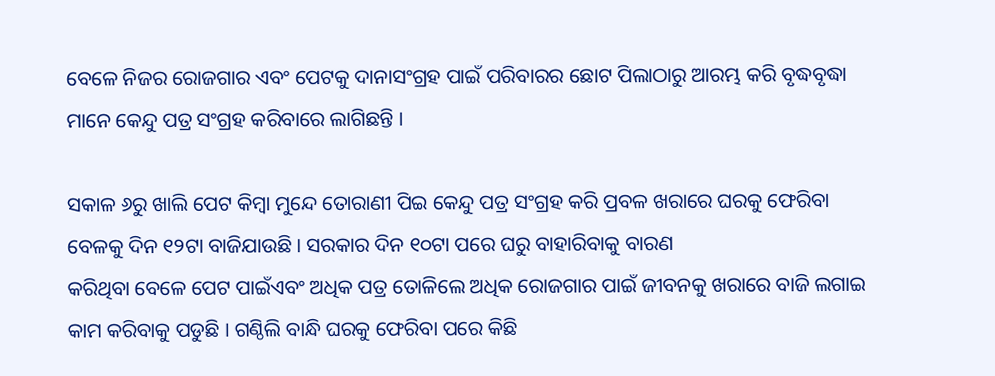ବେଳେ ନିଜର ରୋଜଗାର ଏବଂ ପେଟକୁ ଦାନାସଂଗ୍ରହ ପାଇଁ ପରିବାରର ଛୋଟ ପିଲାଠାରୁ ଆରମ୍ଭ କରି ବୃଦ୍ଧବୃଦ୍ଧା ମାନେ କେନ୍ଦୁ ପତ୍ର ସଂଗ୍ରହ କରିବାରେ ଲାଗିଛନ୍ତି ।

ସକାଳ ୬ରୁ ଖାଲି ପେଟ କିମ୍ବା ମୁନ୍ଦେ ତୋରାଣୀ ପିଇ କେନ୍ଦୁ ପତ୍ର ସଂଗ୍ରହ କରି ପ୍ରବଳ ଖରାରେ ଘରକୁ ଫେରିବା ବେଳକୁ ଦିନ ୧୨ଟା ବାଜିଯାଉଛି । ସରକାର ଦିନ ୧୦ଟା ପରେ ଘରୁ ବାହାରିବାକୁ ବାରଣ
କରିଥିବା ବେଳେ ପେଟ ପାଇଁଏବଂ ଅଧିକ ପତ୍ର ତୋଳିଲେ ଅଧିକ ରୋଜଗାର ପାଇଁ ଜୀବନକୁ ଖରାରେ ବାଜି ଲଗାଇ କାମ କରିବାକୁ ପଡୁଛି । ଗଣ୍ଠିଲି ବାନ୍ଧି ଘରକୁ ଫେରିବା ପରେ କିଛି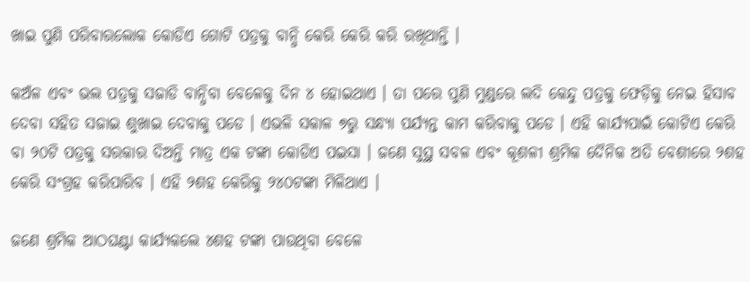ଖାଇ ପୁଣି ପରିବାରଲୋକ କୋଡିଏ ଗୋଟି ପତ୍ରକୁ ବାନ୍ଧି କେରି କେରି କରି ରଖିଥାନ୍ତି ।

କଅଁଳ ଏବଂ ଭଲ ପତ୍ରକୁ ସଜାଡି ବାନ୍ଧିବା ବେଳେକୁ ଦିନ ୪ ହୋଇଥାଏ । ତା ପରେ ପୁଣି ମୁଣ୍ଡରେ ଲଦି କେନ୍ଦୁ ପତ୍ରକୁ ଫେଡ଼ିକୁ ନେଇ ହିସାବ ଦେବା ସହିତ ସଜାଇ ଶୁଖାଇ ଦେବାକୁ ପଡେ । ଏଭଳି ସକାଳ ୭ରୁ ସନ୍ଧ୍ୟା ପର୍ଯ୍ୟନ୍ତ କାମ କରିବାକୁ ପଡେ । ଏହି କାର୍ଯ୍ୟପାଇଁ କୋଟିଏ କେରି ବା ୨୦ଟି ପତ୍ରକୁ ସରକାର ଦିଅନ୍ତି ମାତ୍ର ଏକ ଟଙ୍କା କୋଡିଏ ପଇସା । ଜଣେ ସୁସ୍ଥ ସବଳ ଏବଂ କୂଶଳୀ ଶ୍ରମିକ ଦୈନିକ ଅତି ବେଶୀରେ ୨ଶହ କେରି ସଂଗ୍ରହ କରିପାରିବ । ଏହି ୨ଶହ କେରିକୁ ୨୪୦ଟଙ୍କା ମିଳିଥାଏ ।

ଜଣେ ଶ୍ରମିକ ଆଠଘଣ୍ଟା କାର୍ଯ୍ୟକଲେ ୪ଶହ ଟଙ୍କା ପାଉଥିବା ବେଳେ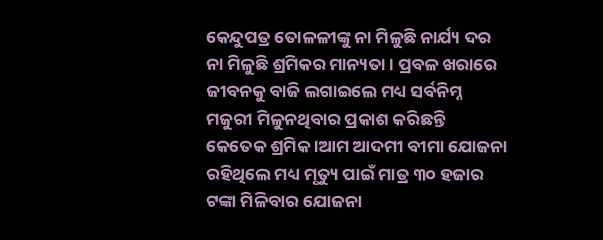କେନ୍ଦୁପତ୍ର ତୋଳଳୀଙ୍କୁ ନା ମିଳୁଛି ନାର୍ଯ୍ୟ ଦର ନା ମିଳୁଛି ଶ୍ରମିକର ମାନ୍ୟତା । ପ୍ରବଳ ଖରାରେ ଜୀବନକୁ ବାଜି ଲଗାଇଲେ ମଧ୍ୟ ସର୍ବନିମ୍ନ ମଜୁରୀ ମିଳୁନଥିବାର ପ୍ରକାଶ କରିଛନ୍ତି କେତେକ ଶ୍ରମିକ ।ଆମ ଆଦମୀ ବୀମା ଯୋଜନା ରହିଥିଲେ ମଧ୍ୟ ମୃତ୍ୟୁ ପାଇଁ ମାତ୍ର ୩୦ ହଜାର ଟଙ୍କା ମିଳିବାର ଯୋଜନା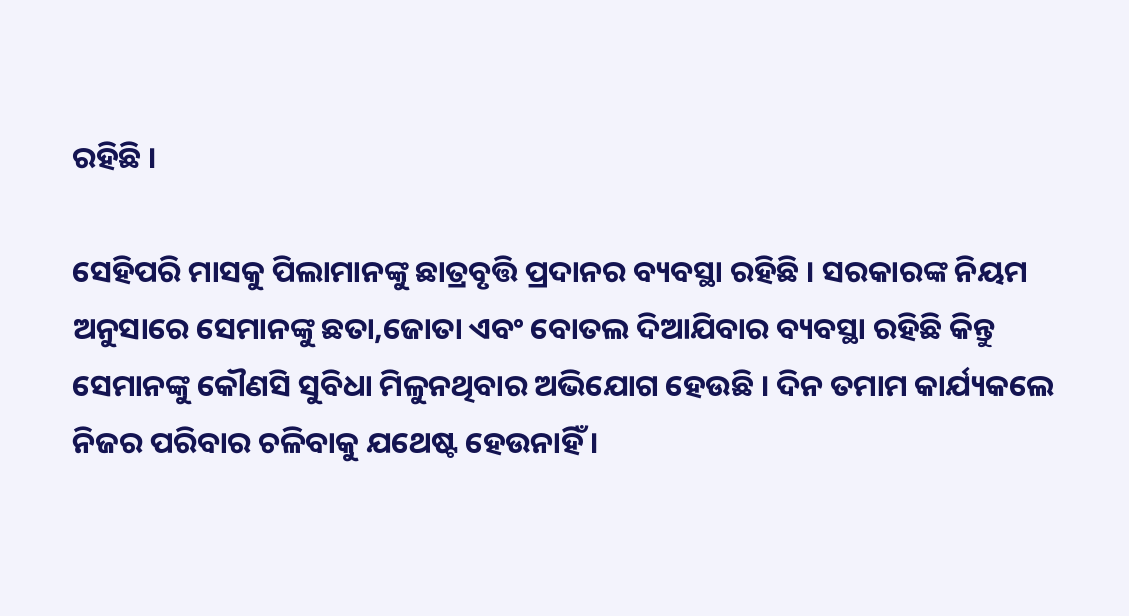ରହିଛି ।

ସେହିପରି ମାସକୁ ପିଲାମାନଙ୍କୁ ଛାତ୍ରବୃତ୍ତି ପ୍ରଦାନର ବ୍ୟବସ୍ଥା ରହିଛି । ସରକାରଙ୍କ ନିୟମ ଅନୁସାରେ ସେମାନଙ୍କୁ ଛତା,ଜୋତା ଏବଂ ବୋତଲ ଦିଆଯିବାର ବ୍ୟବସ୍ଥା ରହିଛି କିନ୍ତୁ ସେମାନଙ୍କୁ କୌଣସି ସୁବିଧା ମିଳୁନଥିବାର ଅଭିଯୋଗ ହେଉଛି । ଦିନ ତମାମ କାର୍ଯ୍ୟକଲେ ନିଜର ପରିବାର ଚଳିବାକୁ ଯଥେଷ୍ଟ ହେଉନାହିଁ ।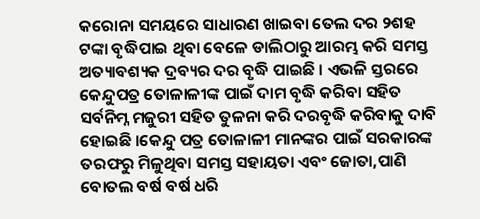କରୋନା ସମୟରେ ସାଧାରଣ ଖାଇବା ତେଲ ଦର ୨ଶହ ଟଙ୍କା ବୃଦ୍ଧିପାଇ ଥିବା ବେଳେ ଡାଲିଠାରୁ ଆରମ୍ଭ କରି ସମସ୍ତ ଅତ୍ୟାବଶ୍ୟକ ଦ୍ରବ୍ୟର ଦର ବୃଦ୍ଧି ପାଇଛି । ଏଭଳି ସ୍ତରରେ କେନ୍ଦୁପତ୍ର ତୋଳାଳୀଙ୍କ ପାଇଁ ଦାମ ବୃଦ୍ଧି କରିବା ସହିତ ସର୍ବନିମ୍ନ ମଜୁରୀ ସହିତ ତୁଳନା କରି ଦରବୃଦ୍ଧି କରିବାକୁ ଦାବି ହୋଇଛି ।କେନ୍ଦୁ ପତ୍ର ତୋଳାଳୀ ମାନଙ୍କର ପାଇଁ ସରକାରଙ୍କ ତରଫରୁ ମିଳୁଥିବା ସମସ୍ତ ସହାୟତା ଏବଂ ଜୋତା,ପାଣି ବୋତଲ ବର୍ଷ ବର୍ଷ ଧରି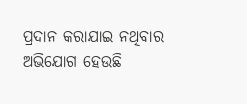ପ୍ରଦାନ କରାଯାଇ ନଥିବାର ଅଭିଯୋଗ ହେଉଛି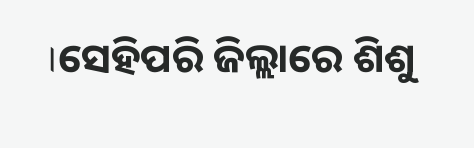।ସେହିପରି ଜିଲ୍ଲାରେ ଶିଶୁ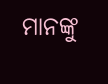ମାନଙ୍କୁ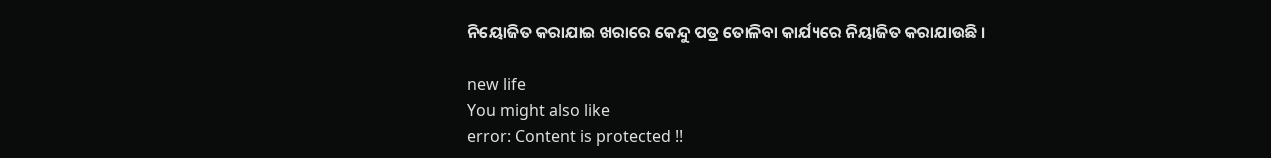ନିୟୋଜିତ କରାଯାଇ ଖରାରେ କେନ୍ଦୁ ପତ୍ର ତୋଳିବା କାର୍ଯ୍ୟରେ ନିୟାଜିତ କରାଯାଉଛି ।

new life
You might also like
error: Content is protected !!